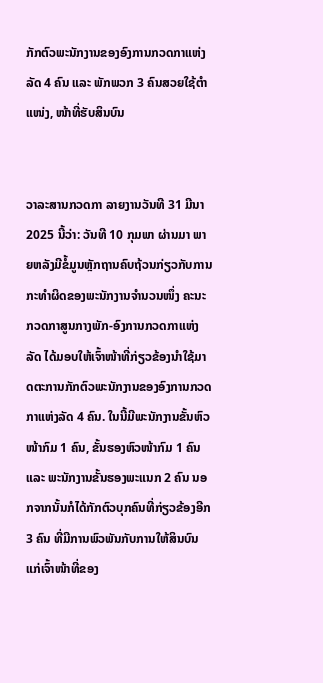ກັກຕົວພະນັກງານຂອງອົງການກວດກາແຫ່ງລັດ 4 ຄົນ ແລະ ພັກພວກ 3 ຄົນສວຍໃຊ້ຕຳແໜ່ງ, ໜ້າທີ່ຮັບສິນບົນ


ວາລະສານກວດກາ ລາຍງານວັນທີ 31 ມີນາ 2025 ນີ້ວ່າ: ວັນທີ 10 ກຸມພາ ຜ່ານມາ ພາຍຫລັງມີຂໍ້ມູນຫຼັກຖານຄົບຖ້ວນກ່ຽວກັບການກະທຳຜິດຂອງພະນັກງານຈຳນວນໜຶ່ງ ຄະນະກວດກາສູນກາງພັກ-ອົງການກວດກາແຫ່ງລັດ ໄດ້ມອບໃຫ້ເຈົ້າໜ້າທີ່ກ່ຽວຂ້ອງນຳໃຊ້ມາດຕະການກັກຕົວພະນັກງານຂອງອົງການກວດກາແຫ່ງລັດ 4 ຄົນ. ໃນນີ້ມີພະນັກງານຂັ້ນຫົວໜ້າກົມ 1 ຄົນ, ຂັ້ນຮອງຫົວໜ້າກົມ 1 ຄົນ ແລະ ພະນັກງານຂັ້ນຮອງພະແນກ 2 ຄົນ ນອກຈາກນັ້ນກໍໄດ້ກັກຕົວບຸກຄົນທີ່ກ່ຽວຂ້ອງອີກ 3 ຄົນ ທີ່ມີການພົວພັນກັບການໃຫ້ສິນບົນແກ່ເຈົ້າໜ້າທີ່ຂອງ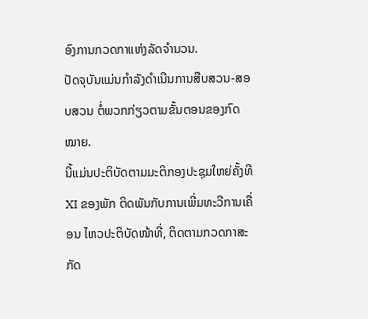ອົງການກວດກາແຫ່ງລັດຈຳນວນ.
ປັດຈຸບັນແມ່ນກຳລັງດຳເນີນການສືບສວນ-ສອບສວນ ຕໍ່ພວກກ່ຽວຕາມຂັ້ນຕອນຂອງກົດໝາຍ.
ນີ້ແມ່ນປະຕິບັດຕາມມະຕິກອງປະຊຸມໃຫຍ່ຄັ້ງທີ XI ຂອງພັກ ຕິດພັນກັບການເພີ່ມທະວີການເຄື່ອນ ໄຫວປະຕິບັດໜ້າທີ່, ຕິດຕາມກວດກາສະກັດ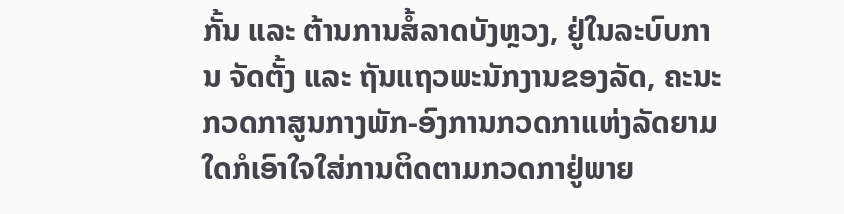ກັ້ນ ແລະ ຕ້ານການສໍ້ລາດບັງຫຼວງ, ຢູ່ໃນລະບົບການ ຈັດຕັ້ງ ແລະ ຖັນແຖວພະນັກງານຂອງລັດ, ຄະນະກວດກາສູນກາງພັກ-ອົງການກວດກາແຫ່ງລັດຍາມໃດກໍເອົາໃຈໃສ່ການຕິດຕາມກວດກາຢູ່ພາຍ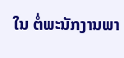ໃນ ຕໍ່ພະນັກງານພາ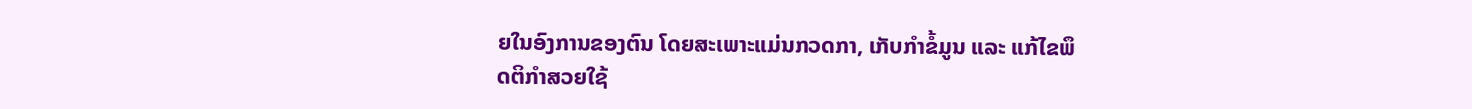ຍໃນອົງການຂອງຕົນ ໂດຍສະເພາະແມ່ນກວດກາ, ເກັບກຳຂໍ້ມູນ ແລະ ແກ້ໄຂພຶດຕິກຳສວຍໃຊ້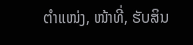ຕຳແໜ່ງ, ໜ້າທີ່, ຮັບສິນ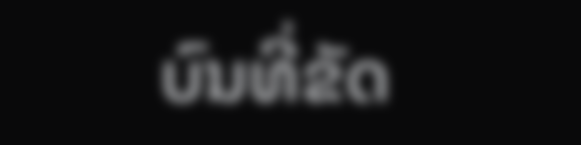ບົນທີ່ຂັດ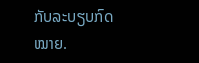ກັບລະບຽບກົດໝາຍ.